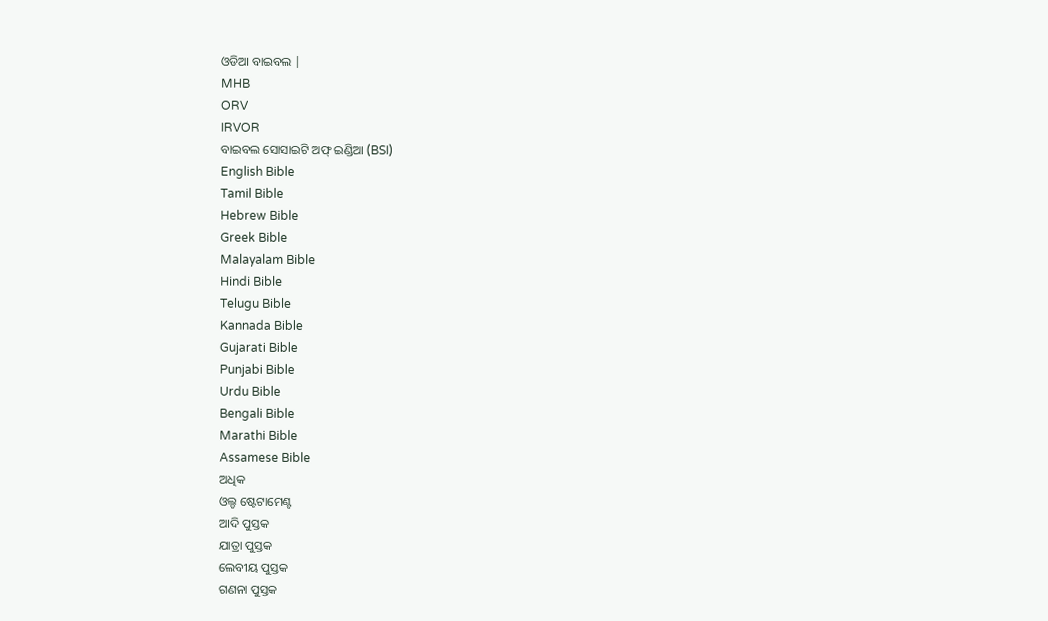ଓଡିଆ ବାଇବଲ |
MHB
ORV
IRVOR
ବାଇବଲ ସୋସାଇଟି ଅଫ୍ ଇଣ୍ଡିଆ (BSI)
English Bible
Tamil Bible
Hebrew Bible
Greek Bible
Malayalam Bible
Hindi Bible
Telugu Bible
Kannada Bible
Gujarati Bible
Punjabi Bible
Urdu Bible
Bengali Bible
Marathi Bible
Assamese Bible
ଅଧିକ
ଓଲ୍ଡ ଷ୍ଟେଟାମେଣ୍ଟ
ଆଦି ପୁସ୍ତକ
ଯାତ୍ରା ପୁସ୍ତକ
ଲେବୀୟ ପୁସ୍ତକ
ଗଣନା ପୁସ୍ତକ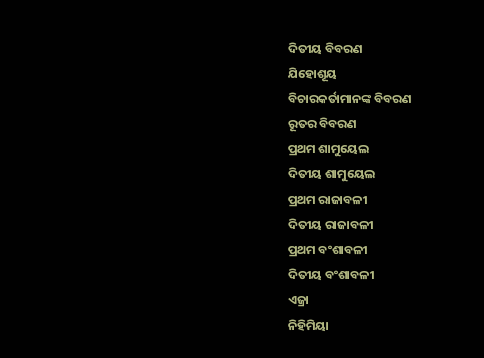ଦିତୀୟ ବିବରଣ
ଯିହୋଶୂୟ
ବିଚାରକର୍ତାମାନଙ୍କ ବିବରଣ
ରୂତର ବିବରଣ
ପ୍ରଥମ ଶାମୁୟେଲ
ଦିତୀୟ ଶାମୁୟେଲ
ପ୍ରଥମ ରାଜାବଳୀ
ଦିତୀୟ ରାଜାବଳୀ
ପ୍ରଥମ ବଂଶାବଳୀ
ଦିତୀୟ ବଂଶାବଳୀ
ଏଜ୍ରା
ନିହିମିୟା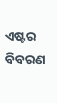ଏଷ୍ଟର ବିବରଣ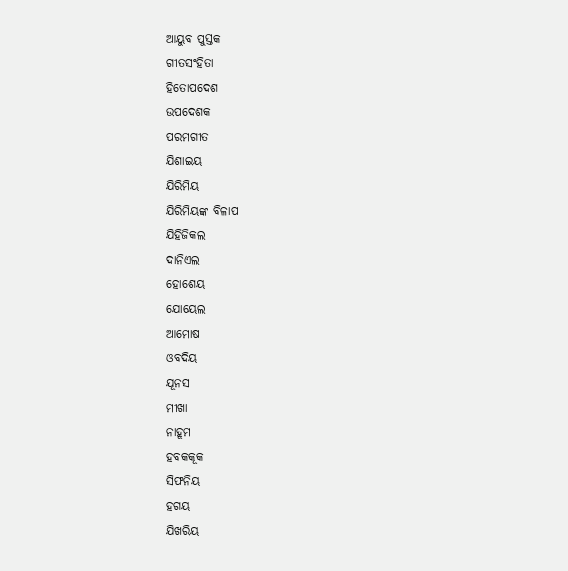ଆୟୁବ ପୁସ୍ତକ
ଗୀତସଂହିତା
ହିତୋପଦେଶ
ଉପଦେଶକ
ପରମଗୀତ
ଯିଶାଇୟ
ଯିରିମିୟ
ଯିରିମିୟଙ୍କ ବିଳାପ
ଯିହିଜିକଲ
ଦାନିଏଲ
ହୋଶେୟ
ଯୋୟେଲ
ଆମୋଷ
ଓବଦିୟ
ଯୂନସ
ମୀଖା
ନାହୂମ
ହବକକୂକ
ସିଫନିୟ
ହଗୟ
ଯିଖରିୟ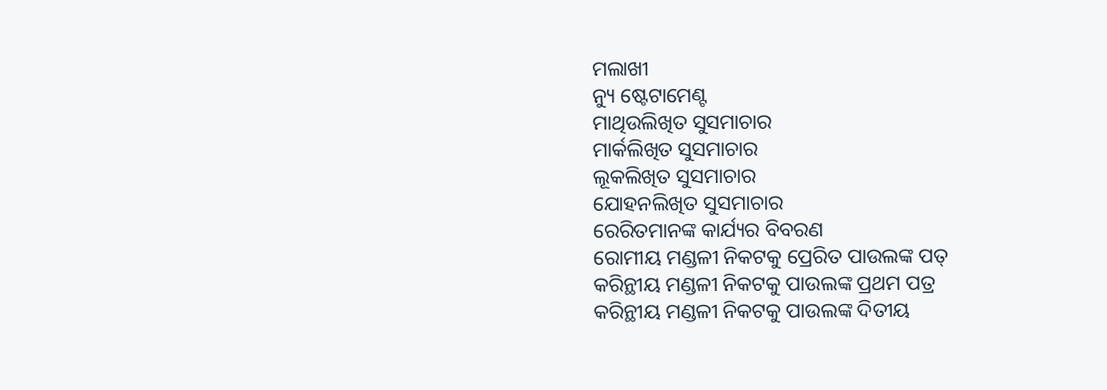ମଲାଖୀ
ନ୍ୟୁ ଷ୍ଟେଟାମେଣ୍ଟ
ମାଥିଉଲିଖିତ ସୁସମାଚାର
ମାର୍କଲିଖିତ ସୁସମାଚାର
ଲୂକଲିଖିତ ସୁସମାଚାର
ଯୋହନଲିଖିତ ସୁସମାଚାର
ରେରିତମାନଙ୍କ କାର୍ଯ୍ୟର ବିବରଣ
ରୋମୀୟ ମଣ୍ଡଳୀ ନିକଟକୁ ପ୍ରେରିତ ପାଉଲଙ୍କ ପତ୍
କରିନ୍ଥୀୟ ମଣ୍ଡଳୀ ନିକଟକୁ ପାଉଲଙ୍କ ପ୍ରଥମ ପତ୍ର
କରିନ୍ଥୀୟ ମଣ୍ଡଳୀ ନିକଟକୁ ପାଉଲଙ୍କ ଦିତୀୟ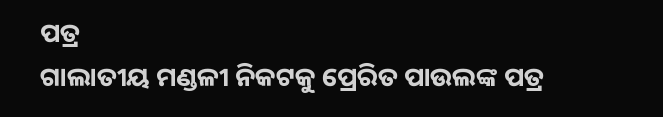ପତ୍ର
ଗାଲାତୀୟ ମଣ୍ଡଳୀ ନିକଟକୁ ପ୍ରେରିତ ପାଉଲଙ୍କ ପତ୍ର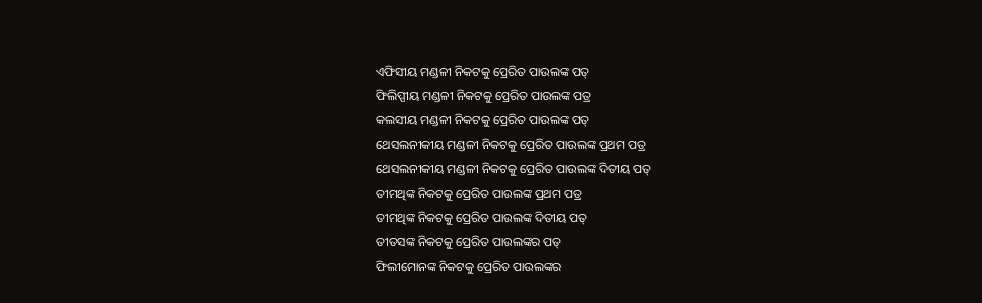ଏଫିସୀୟ ମଣ୍ଡଳୀ ନିକଟକୁ ପ୍ରେରିତ ପାଉଲଙ୍କ ପତ୍
ଫିଲିପ୍ପୀୟ ମଣ୍ଡଳୀ ନିକଟକୁ ପ୍ରେରିତ ପାଉଲଙ୍କ ପତ୍ର
କଲସୀୟ ମଣ୍ଡଳୀ ନିକଟକୁ ପ୍ରେରିତ ପାଉଲଙ୍କ ପତ୍
ଥେସଲନୀକୀୟ ମଣ୍ଡଳୀ ନିକଟକୁ ପ୍ରେରିତ ପାଉଲଙ୍କ ପ୍ରଥମ ପତ୍ର
ଥେସଲନୀକୀୟ ମଣ୍ଡଳୀ ନିକଟକୁ ପ୍ରେରିତ ପାଉଲଙ୍କ ଦିତୀୟ ପତ୍
ତୀମଥିଙ୍କ ନିକଟକୁ ପ୍ରେରିତ ପାଉଲଙ୍କ ପ୍ରଥମ ପତ୍ର
ତୀମଥିଙ୍କ ନିକଟକୁ ପ୍ରେରିତ ପାଉଲଙ୍କ ଦିତୀୟ ପତ୍
ତୀତସଙ୍କ ନିକଟକୁ ପ୍ରେରିତ ପାଉଲଙ୍କର ପତ୍
ଫିଲୀମୋନଙ୍କ ନିକଟକୁ ପ୍ରେରିତ ପାଉଲଙ୍କର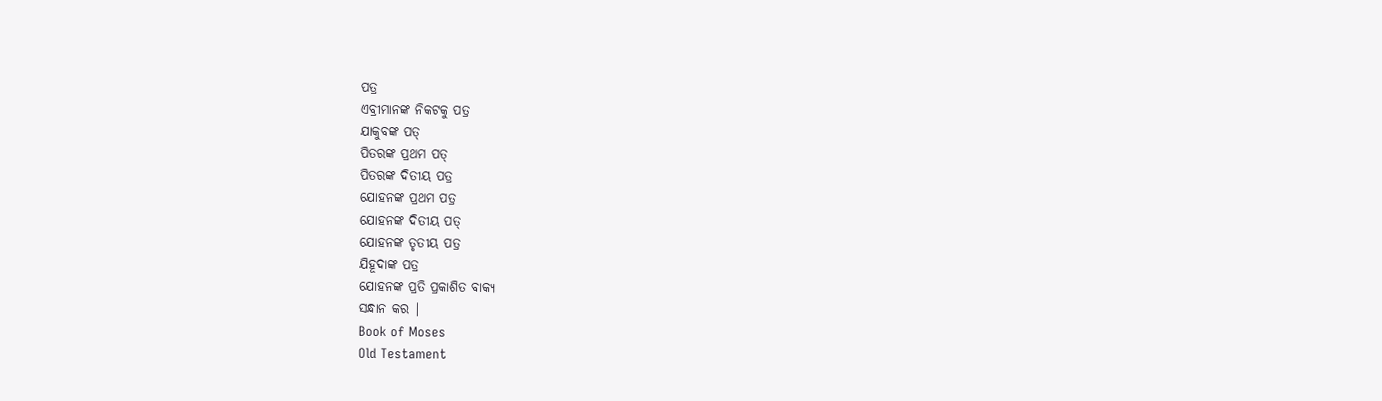ପତ୍ର
ଏବ୍ରୀମାନଙ୍କ ନିକଟକୁ ପତ୍ର
ଯାକୁବଙ୍କ ପତ୍
ପିତରଙ୍କ ପ୍ରଥମ ପତ୍
ପିତରଙ୍କ ଦିତୀୟ ପତ୍ର
ଯୋହନଙ୍କ ପ୍ରଥମ ପତ୍ର
ଯୋହନଙ୍କ ଦିତୀୟ ପତ୍
ଯୋହନଙ୍କ ତୃତୀୟ ପତ୍ର
ଯିହୂଦାଙ୍କ ପତ୍ର
ଯୋହନଙ୍କ ପ୍ରତି ପ୍ରକାଶିତ ବାକ୍ୟ
ସନ୍ଧାନ କର |
Book of Moses
Old Testament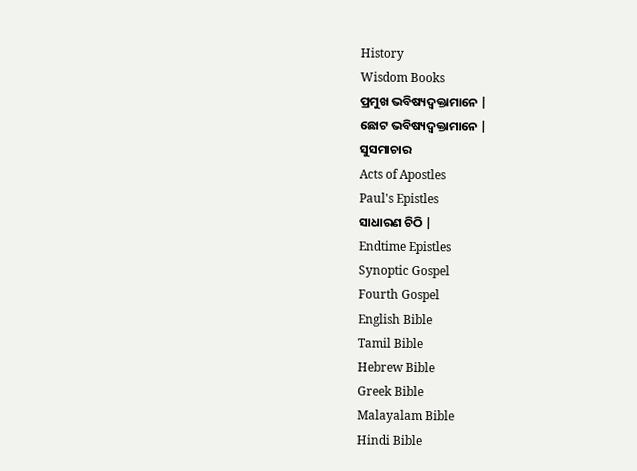History
Wisdom Books
ପ୍ରମୁଖ ଭବିଷ୍ୟଦ୍ବକ୍ତାମାନେ |
ଛୋଟ ଭବିଷ୍ୟଦ୍ବକ୍ତାମାନେ |
ସୁସମାଚାର
Acts of Apostles
Paul's Epistles
ସାଧାରଣ ଚିଠି |
Endtime Epistles
Synoptic Gospel
Fourth Gospel
English Bible
Tamil Bible
Hebrew Bible
Greek Bible
Malayalam Bible
Hindi Bible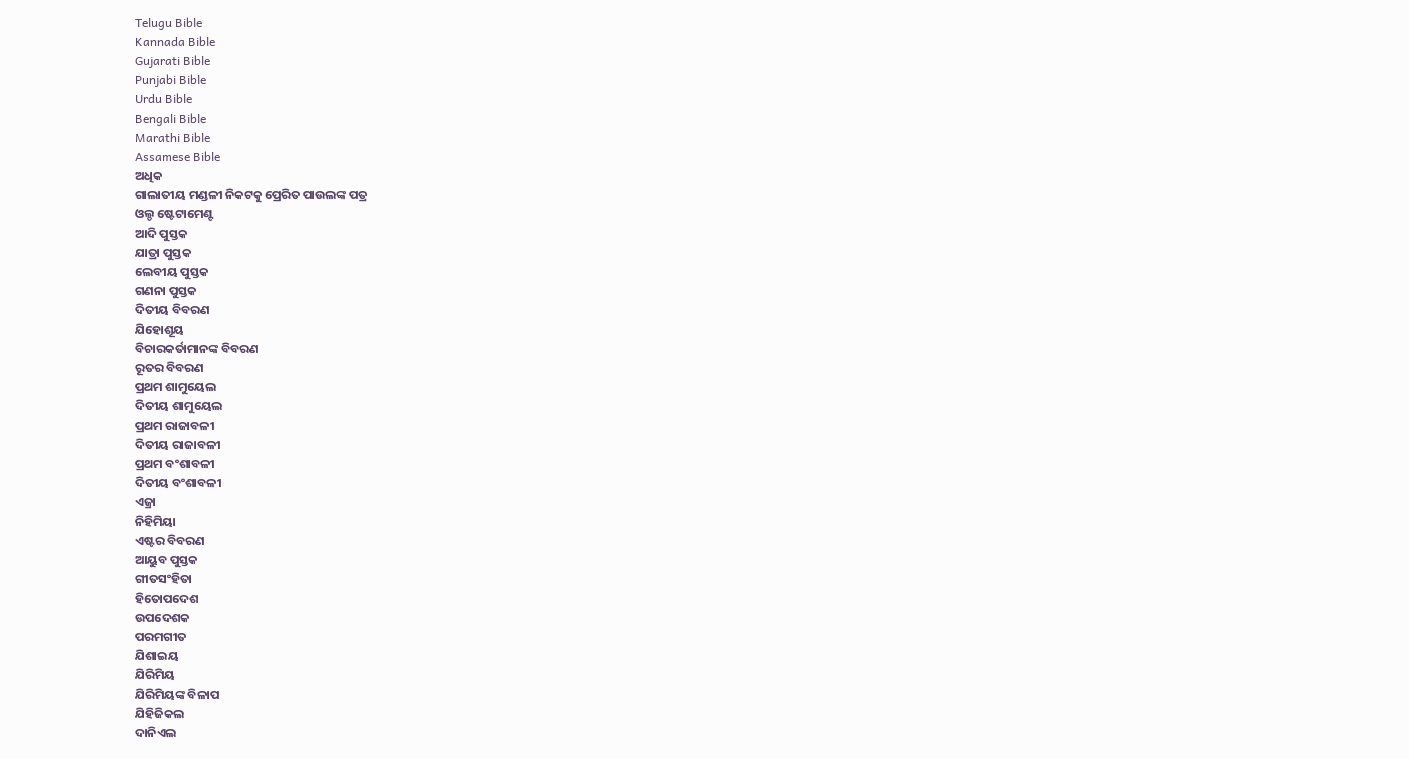Telugu Bible
Kannada Bible
Gujarati Bible
Punjabi Bible
Urdu Bible
Bengali Bible
Marathi Bible
Assamese Bible
ଅଧିକ
ଗାଲାତୀୟ ମଣ୍ଡଳୀ ନିକଟକୁ ପ୍ରେରିତ ପାଉଲଙ୍କ ପତ୍ର
ଓଲ୍ଡ ଷ୍ଟେଟାମେଣ୍ଟ
ଆଦି ପୁସ୍ତକ
ଯାତ୍ରା ପୁସ୍ତକ
ଲେବୀୟ ପୁସ୍ତକ
ଗଣନା ପୁସ୍ତକ
ଦିତୀୟ ବିବରଣ
ଯିହୋଶୂୟ
ବିଚାରକର୍ତାମାନଙ୍କ ବିବରଣ
ରୂତର ବିବରଣ
ପ୍ରଥମ ଶାମୁୟେଲ
ଦିତୀୟ ଶାମୁୟେଲ
ପ୍ରଥମ ରାଜାବଳୀ
ଦିତୀୟ ରାଜାବଳୀ
ପ୍ରଥମ ବଂଶାବଳୀ
ଦିତୀୟ ବଂଶାବଳୀ
ଏଜ୍ରା
ନିହିମିୟା
ଏଷ୍ଟର ବିବରଣ
ଆୟୁବ ପୁସ୍ତକ
ଗୀତସଂହିତା
ହିତୋପଦେଶ
ଉପଦେଶକ
ପରମଗୀତ
ଯିଶାଇୟ
ଯିରିମିୟ
ଯିରିମିୟଙ୍କ ବିଳାପ
ଯିହିଜିକଲ
ଦାନିଏଲ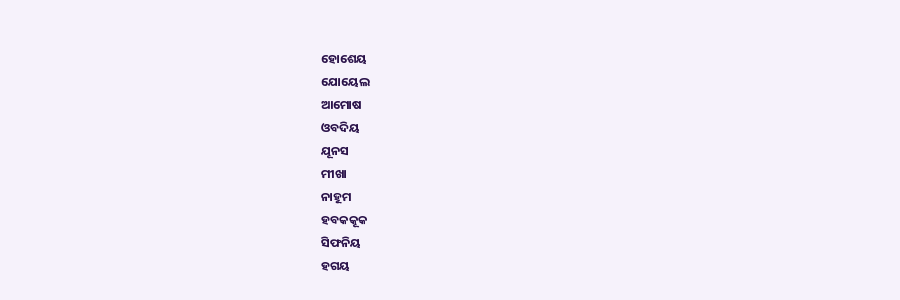ହୋଶେୟ
ଯୋୟେଲ
ଆମୋଷ
ଓବଦିୟ
ଯୂନସ
ମୀଖା
ନାହୂମ
ହବକକୂକ
ସିଫନିୟ
ହଗୟ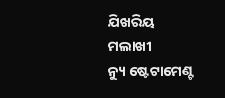ଯିଖରିୟ
ମଲାଖୀ
ନ୍ୟୁ ଷ୍ଟେଟାମେଣ୍ଟ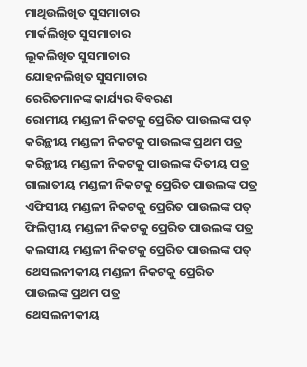ମାଥିଉଲିଖିତ ସୁସମାଚାର
ମାର୍କଲିଖିତ ସୁସମାଚାର
ଲୂକଲିଖିତ ସୁସମାଚାର
ଯୋହନଲିଖିତ ସୁସମାଚାର
ରେରିତମାନଙ୍କ କାର୍ଯ୍ୟର ବିବରଣ
ରୋମୀୟ ମଣ୍ଡଳୀ ନିକଟକୁ ପ୍ରେରିତ ପାଉଲଙ୍କ ପତ୍
କରିନ୍ଥୀୟ ମଣ୍ଡଳୀ ନିକଟକୁ ପାଉଲଙ୍କ ପ୍ରଥମ ପତ୍ର
କରିନ୍ଥୀୟ ମଣ୍ଡଳୀ ନିକଟକୁ ପାଉଲଙ୍କ ଦିତୀୟ ପତ୍ର
ଗାଲାତୀୟ ମଣ୍ଡଳୀ ନିକଟକୁ ପ୍ରେରିତ ପାଉଲଙ୍କ ପତ୍ର
ଏଫିସୀୟ ମଣ୍ଡଳୀ ନିକଟକୁ ପ୍ରେରିତ ପାଉଲଙ୍କ ପତ୍
ଫିଲିପ୍ପୀୟ ମଣ୍ଡଳୀ ନିକଟକୁ ପ୍ରେରିତ ପାଉଲଙ୍କ ପତ୍ର
କଲସୀୟ ମଣ୍ଡଳୀ ନିକଟକୁ ପ୍ରେରିତ ପାଉଲଙ୍କ ପତ୍
ଥେସଲନୀକୀୟ ମଣ୍ଡଳୀ ନିକଟକୁ ପ୍ରେରିତ ପାଉଲଙ୍କ ପ୍ରଥମ ପତ୍ର
ଥେସଲନୀକୀୟ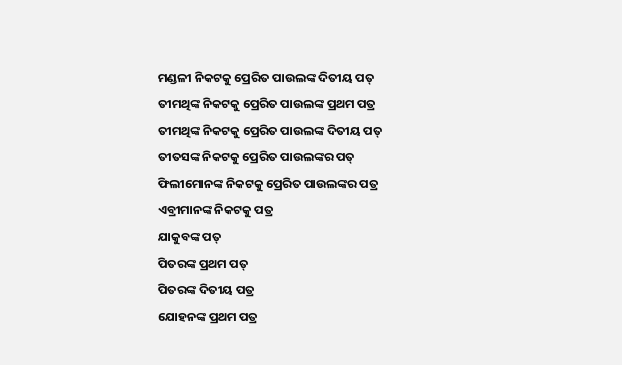ମଣ୍ଡଳୀ ନିକଟକୁ ପ୍ରେରିତ ପାଉଲଙ୍କ ଦିତୀୟ ପତ୍
ତୀମଥିଙ୍କ ନିକଟକୁ ପ୍ରେରିତ ପାଉଲଙ୍କ ପ୍ରଥମ ପତ୍ର
ତୀମଥିଙ୍କ ନିକଟକୁ ପ୍ରେରିତ ପାଉଲଙ୍କ ଦିତୀୟ ପତ୍
ତୀତସଙ୍କ ନିକଟକୁ ପ୍ରେରିତ ପାଉଲଙ୍କର ପତ୍
ଫିଲୀମୋନଙ୍କ ନିକଟକୁ ପ୍ରେରିତ ପାଉଲଙ୍କର ପତ୍ର
ଏବ୍ରୀମାନଙ୍କ ନିକଟକୁ ପତ୍ର
ଯାକୁବଙ୍କ ପତ୍
ପିତରଙ୍କ ପ୍ରଥମ ପତ୍
ପିତରଙ୍କ ଦିତୀୟ ପତ୍ର
ଯୋହନଙ୍କ ପ୍ରଥମ ପତ୍ର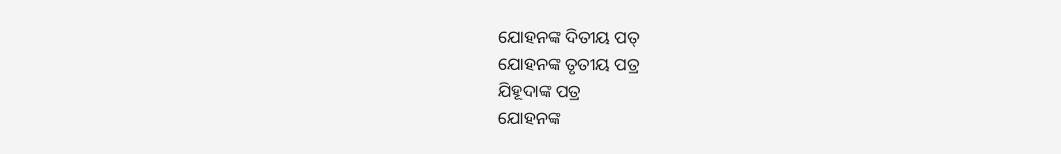ଯୋହନଙ୍କ ଦିତୀୟ ପତ୍
ଯୋହନଙ୍କ ତୃତୀୟ ପତ୍ର
ଯିହୂଦାଙ୍କ ପତ୍ର
ଯୋହନଙ୍କ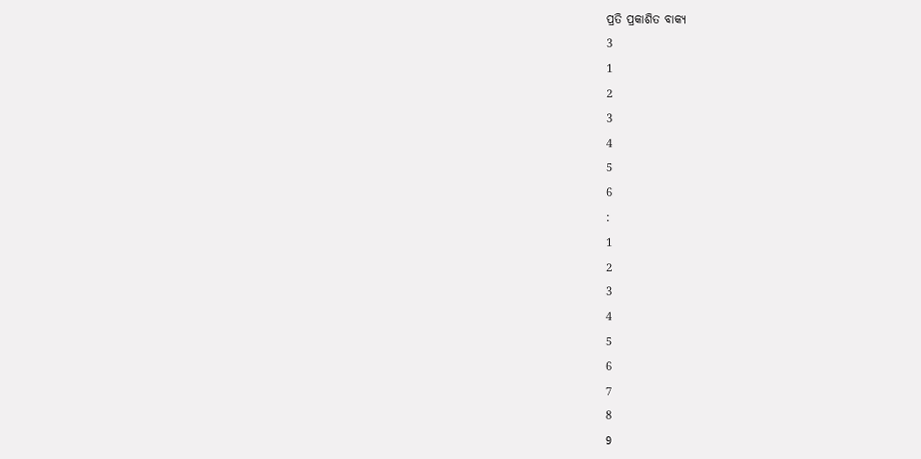ପ୍ରତି ପ୍ରକାଶିତ ବାକ୍ୟ
3
1
2
3
4
5
6
:
1
2
3
4
5
6
7
8
9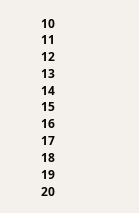10
11
12
13
14
15
16
17
18
19
20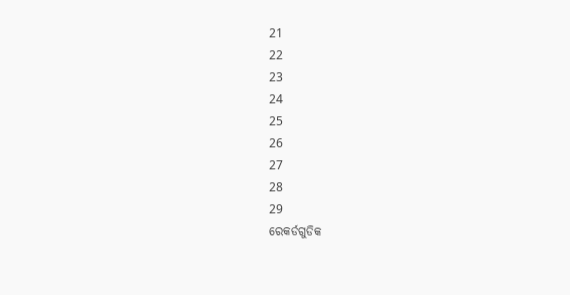21
22
23
24
25
26
27
28
29
ରେକର୍ଡଗୁଡିକ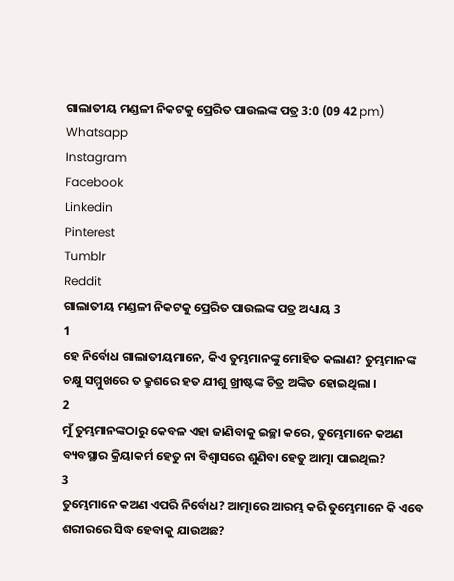ଗାଲାତୀୟ ମଣ୍ଡଳୀ ନିକଟକୁ ପ୍ରେରିତ ପାଉଲଙ୍କ ପତ୍ର 3:0 (09 42 pm)
Whatsapp
Instagram
Facebook
Linkedin
Pinterest
Tumblr
Reddit
ଗାଲାତୀୟ ମଣ୍ଡଳୀ ନିକଟକୁ ପ୍ରେରିତ ପାଉଲଙ୍କ ପତ୍ର ଅଧ୍ୟାୟ 3
1
ହେ ନିର୍ବୋଧ ଗାଲାତୀୟମାନେ, କିଏ ତୁମ୍ଭମାନଙ୍କୁ ମୋହିତ କଲାଣ? ତୁମ୍ଭମାନଙ୍କ ଚକ୍ଷୁ ସମ୍ମୁଖରେ ତ କ୍ରୁଶରେ ହତ ଯୀଶୁ ଖ୍ରୀଷ୍ଟଙ୍କ ଚିତ୍ର ଅଙ୍କିତ ହୋଇଥିଲା ।
2
ମୁଁ ତୁମ୍ଭମାନଙ୍କଠାରୁ କେବଳ ଏହା ଜାଣିବାକୁ ଇଚ୍ଛା କରେ, ତୁମ୍ଭେମାନେ କଅଣ ବ୍ୟବସ୍ଥାର କ୍ରିୟାକର୍ମ ହେତୁ ନା ବିଶ୍ଵାସରେ ଶୁଣିବା ହେତୁ ଆତ୍ମା ପାଇଥିଲ?
3
ତୁମ୍ଭେମାନେ କଅଣ ଏପରି ନିର୍ବୋଧ? ଆତ୍ମାରେ ଆରମ୍ଭ କରି ତୁମ୍ଭେମାନେ କି ଏବେ ଶରୀରରେ ସିଦ୍ଧ ହେବାକୁ ଯାଉଅଛ?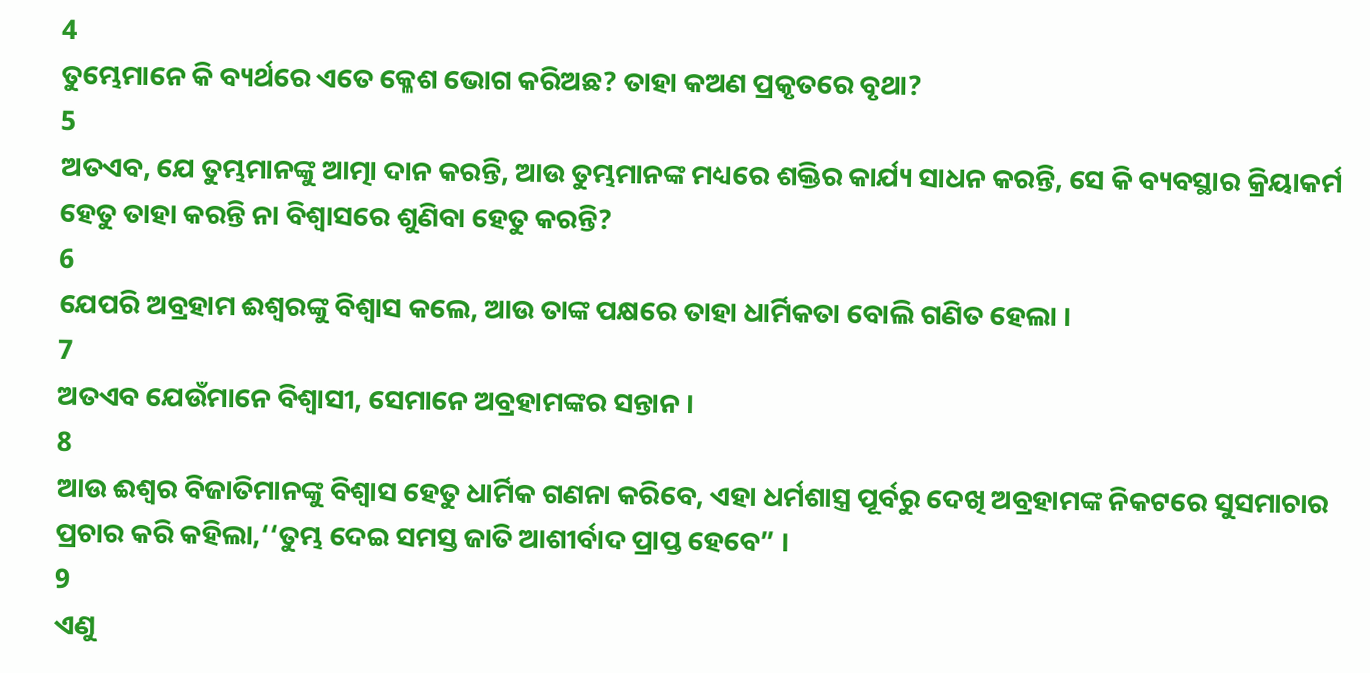4
ତୁମ୍ଭେମାନେ କି ବ୍ୟର୍ଥରେ ଏତେ କ୍ଳେଶ ଭୋଗ କରିଅଛ? ତାହା କଅଣ ପ୍ରକୃତରେ ବୃଥା?
5
ଅତଏବ, ଯେ ତୁମ୍ଭମାନଙ୍କୁ ଆତ୍ମା ଦାନ କରନ୍ତି, ଆଉ ତୁମ୍ଭମାନଙ୍କ ମଧ୍ୟରେ ଶକ୍ତିର କାର୍ଯ୍ୟ ସାଧନ କରନ୍ତି, ସେ କି ବ୍ୟବସ୍ଥାର କ୍ରିୟାକର୍ମ ହେତୁ ତାହା କରନ୍ତି ନା ବିଶ୍ଵାସରେ ଶୁଣିବା ହେତୁ କରନ୍ତି?
6
ଯେପରି ଅବ୍ରହାମ ଈଶ୍ଵରଙ୍କୁ ବିଶ୍ଵାସ କଲେ, ଆଉ ତାଙ୍କ ପକ୍ଷରେ ତାହା ଧାର୍ମିକତା ବୋଲି ଗଣିତ ହେଲା ।
7
ଅତଏବ ଯେଉଁମାନେ ବିଶ୍ଵାସୀ, ସେମାନେ ଅବ୍ରହାମଙ୍କର ସନ୍ତାନ ।
8
ଆଉ ଈଶ୍ଵର ବିଜାତିମାନଙ୍କୁ ବିଶ୍ଵାସ ହେତୁ ଧାର୍ମିକ ଗଣନା କରିବେ, ଏହା ଧର୍ମଶାସ୍ତ୍ର ପୂର୍ବରୁ ଦେଖି ଅବ୍ରହାମଙ୍କ ନିକଟରେ ସୁସମାଚାର ପ୍ରଚାର କରି କହିଲା,‘‘ତୁମ୍ଭ ଦେଇ ସମସ୍ତ ଜାତି ଆଶୀର୍ବାଦ ପ୍ରାପ୍ତ ହେବେ” ।
9
ଏଣୁ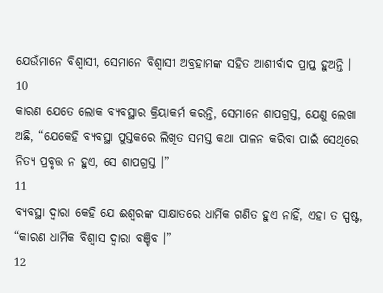ଯେଉଁମାନେ ବିଶ୍ଵାସୀ, ସେମାନେ ବିଶ୍ଵାସୀ ଅବ୍ରହାମଙ୍କ ସହିତ ଆଶୀର୍ବାଦ ପ୍ରାପ୍ତ ହୁଅନ୍ତି ।
10
କାରଣ ଯେତେ ଲୋକ ବ୍ୟବସ୍ଥାର କ୍ରିୟାକର୍ମ କରନ୍ତି, ସେମାନେ ଶାପଗ୍ରସ୍ତ, ଯେଣୁ ଲେଖା ଅଛି, “ଯେକେହି ବ୍ୟବସ୍ଥା ପୁସ୍ତକରେ ଲିଖିତ ସମସ୍ତ କଥା ପାଳନ କରିବା ପାଇଁ ସେଥିରେ ନିତ୍ୟ ପ୍ରବୃତ୍ତ ନ ହୁଏ, ସେ ଶାପଗ୍ରସ୍ତ ।”
11
ବ୍ୟବସ୍ଥା ଦ୍ଵାରା କେହି ଯେ ଈଶ୍ଵରଙ୍କ ସାକ୍ଷାତରେ ଧାର୍ମିକ ଗଣିତ ହୁଏ ନାହିଁ, ଏହା ତ ସ୍ପଷ୍ଟ, “କାରଣ ଧାର୍ମିକ ବିଶ୍ଵାସ ଦ୍ଵାରା ବଞ୍ଚିବ ।”
12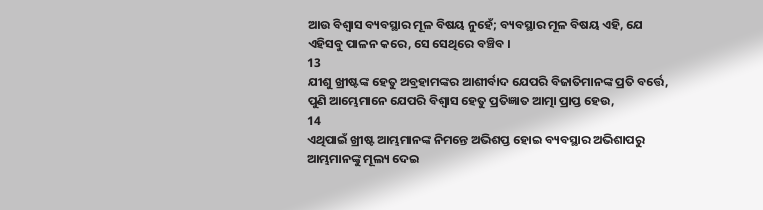ଆଉ ବିଶ୍ଵାସ ବ୍ୟବସ୍ଥାର ମୂଳ ବିଷୟ ନୁହେଁ; ବ୍ୟବସ୍ଥାର ମୂଳ ବିଷୟ ଏହି, ଯେ ଏହିସବୁ ପାଳନ କରେ, ସେ ସେଥିରେ ବଞ୍ଚିବ ।
13
ଯୀଶୁ ଖ୍ରୀଷ୍ଟଙ୍କ ହେତୁ ଅବ୍ରହାମଙ୍କର ଆଶୀର୍ବାଦ ଯେପରି ବିଜାତିମାନଙ୍କ ପ୍ରତି ବର୍ତ୍ତେ, ପୁଣି ଆମ୍ଭେମାନେ ଯେପରି ବିଶ୍ଵାସ ହେତୁ ପ୍ରତିଜ୍ଞାତ ଆତ୍ମା ପ୍ରାପ୍ତ ହେଉ,
14
ଏଥିପାଇଁ ଖ୍ରୀଷ୍ଟ ଆମ୍ଭମାନଙ୍କ ନିମନ୍ତେ ଅଭିଶପ୍ତ ହୋଇ ବ୍ୟବସ୍ଥାର ଅଭିଶାପରୁ ଆମ୍ଭମାନଙ୍କୁ ମୂଲ୍ୟ ଦେଇ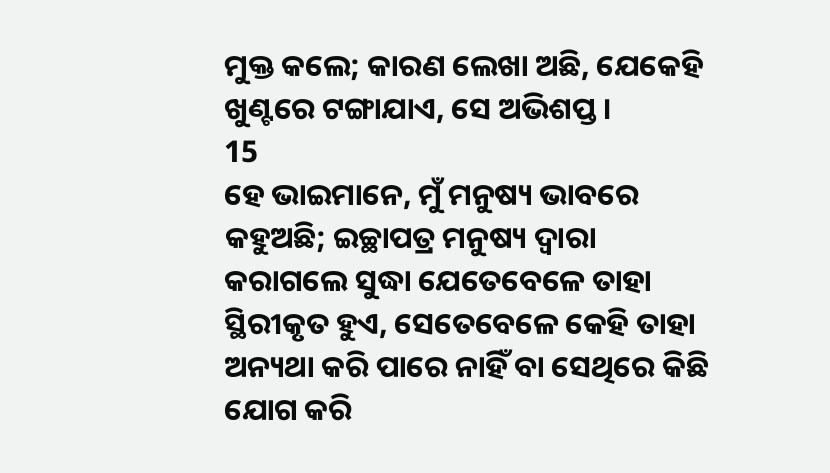ମୁକ୍ତ କଲେ; କାରଣ ଲେଖା ଅଛି, ଯେକେହି ଖୁଣ୍ଟରେ ଟଙ୍ଗାଯାଏ, ସେ ଅଭିଶପ୍ତ ।
15
ହେ ଭାଇମାନେ, ମୁଁ ମନୁଷ୍ୟ ଭାବରେ କହୁଅଛି; ଇଚ୍ଛାପତ୍ର ମନୁଷ୍ୟ ଦ୍ଵାରା କରାଗଲେ ସୁଦ୍ଧା ଯେତେବେଳେ ତାହା ସ୍ଥିରୀକୃତ ହୁଏ, ସେତେବେଳେ କେହି ତାହା ଅନ୍ୟଥା କରି ପାରେ ନାହିଁ ବା ସେଥିରେ କିଛି ଯୋଗ କରି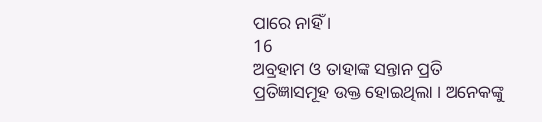ପାରେ ନାହିଁ ।
16
ଅବ୍ରହାମ ଓ ତାହାଙ୍କ ସନ୍ତାନ ପ୍ରତି ପ୍ରତିଜ୍ଞାସମୂହ ଉକ୍ତ ହୋଇଥିଲା । ଅନେକଙ୍କୁ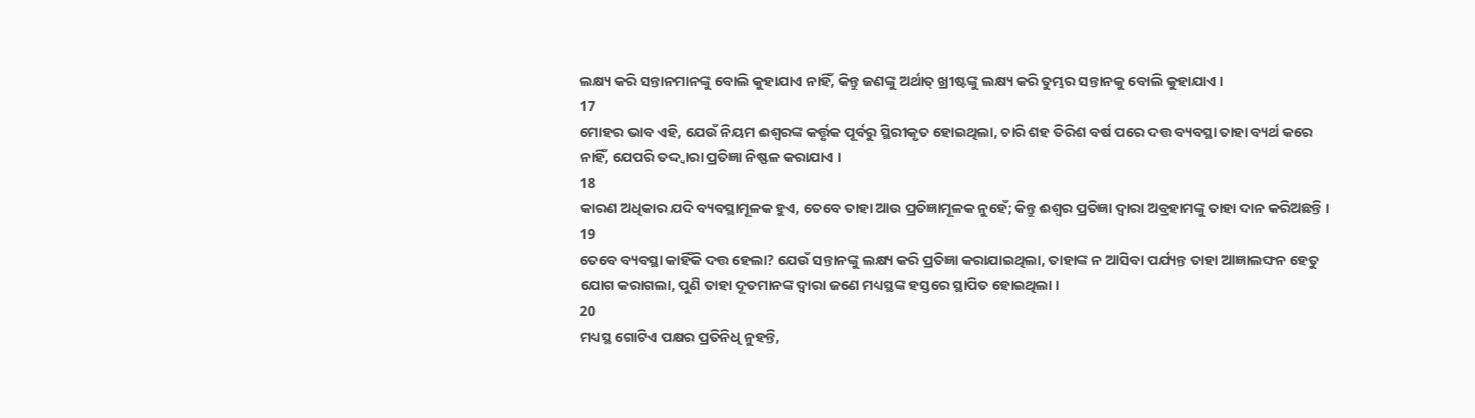ଲକ୍ଷ୍ୟ କରି ସନ୍ତାନମାନଙ୍କୁ ବୋଲି କୁହାଯାଏ ନାହିଁ, କିନ୍ତୁ ଜଣଙ୍କୁ ଅର୍ଥାତ୍ ଖ୍ରୀଷ୍ଟଙ୍କୁ ଲକ୍ଷ୍ୟ କରି ତୁମ୍ଭର ସନ୍ତାନକୁ ବୋଲି କୁହାଯାଏ ।
17
ମୋହର ଭାବ ଏହି, ଯେଉଁ ନିୟମ ଈଶ୍ଵରଙ୍କ କର୍ତ୍ତୃକ ପୂର୍ବରୁ ସ୍ଥିରୀକୃତ ହୋଇଥିଲା, ଚାରି ଶହ ତିରିଶ ବର୍ଷ ପରେ ଦତ୍ତ ବ୍ୟବସ୍ଥା ତାହା ବ୍ୟର୍ଥ କରେ ନାହିଁ, ଯେପରି ତଦ୍ଦ୍ଵାରା ପ୍ରତିଜ୍ଞା ନିଷ୍ଫଳ କରାଯାଏ ।
18
କାରଣ ଅଧିକାର ଯଦି ବ୍ୟବସ୍ଥାମୂଳକ ହୁଏ, ତେବେ ତାହା ଆଉ ପ୍ରତିଜ୍ଞାମୂଳକ ନୁହେଁ; କିନ୍ତୁ ଈଶ୍ଵର ପ୍ରତିଜ୍ଞା ଦ୍ଵାରା ଅବ୍ରହାମଙ୍କୁ ତାହା ଦାନ କରିଅଛନ୍ତି ।
19
ତେବେ ବ୍ୟବସ୍ଥା କାହିଁକି ଦତ୍ତ ହେଲା? ଯେଉଁ ସନ୍ତାନଙ୍କୁ ଲକ୍ଷ୍ୟ କରି ପ୍ରତିଜ୍ଞା କରାଯାଇଥିଲା, ତାହାଙ୍କ ନ ଆସିବା ପର୍ଯ୍ୟନ୍ତ ତାହା ଆଜ୍ଞାଲଙ୍ଘନ ହେତୁ ଯୋଗ କରାଗଲା, ପୁଣି ତାହା ଦୂତମାନଙ୍କ ଦ୍ଵାରା ଜଣେ ମଧ୍ୟସ୍ଥଙ୍କ ହସ୍ତରେ ସ୍ଥାପିତ ହୋଇଥିଲା ।
20
ମଧ୍ୟସ୍ଥ ଗୋଟିଏ ପକ୍ଷର ପ୍ରତିନିଧି ନୁହନ୍ତି,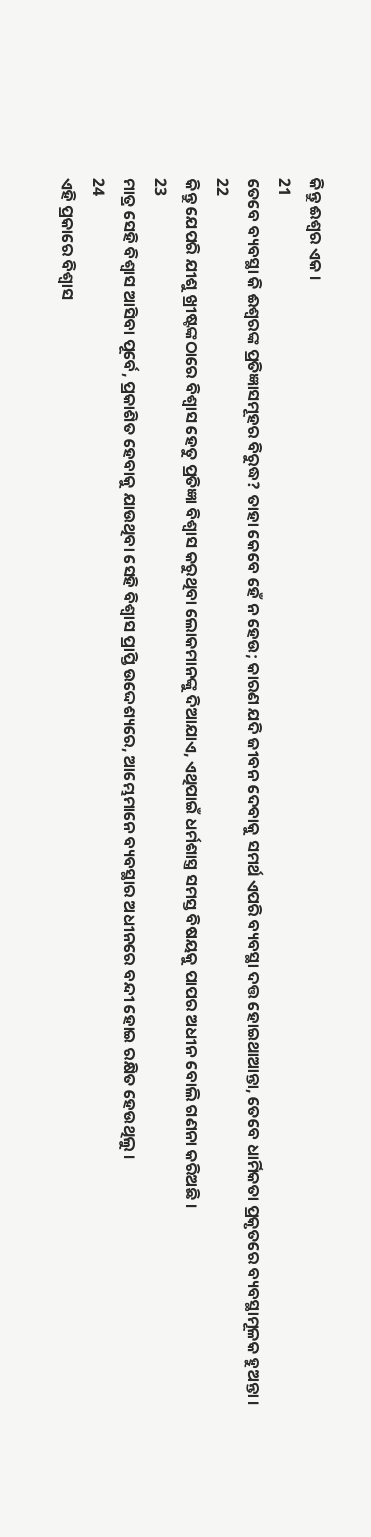କିନ୍ତୁ ଈଶ୍ଵର ଏକ ।
21
ତେବେ ବ୍ୟବସ୍ଥା କି ଈଶ୍ଵରଙ୍କ ପ୍ରତିଜ୍ଞାସମୂହର ବିରୁଦ୍ଧ? ତାହା କେବେ ହେଁ ନ ହେଉ; କାରଣ ଯଦି ଜୀବନ ଦେବାକୁ ସମର୍ଥ ଏପରି ବ୍ୟବସ୍ଥା ଦତ୍ତ ହୋଇଥାଆନ୍ତା, ତେବେ ଧାର୍ମିକତା ପ୍ରକୃତରେ ବ୍ୟବସ୍ଥାମୂଳକ ହୁଅନ୍ତା ।
22
କିନ୍ତୁ ଯେପରି ଯୀଶୁ ଖ୍ରୀଷ୍ଟଙ୍କଠାରେ ବିଶ୍ଵାସ ହେତୁ ପ୍ରତିଜ୍ଞା ବିଶ୍ଵାସ କରୁଥିବା ଲୋକମାନଙ୍କୁ ଦିଆଯାଏ, ଏଥିପାଇଁ ଧର୍ମଶାସ୍ତ୍ର ସମସ୍ତ ବିଷୟକୁ ପାପର ଅଧୀନ ବୋଲି ଗଣନା କରିଅଛି ।
23
ମାତ୍ର ସେହି ବିଶ୍ଵାସ ଆସିବା ପୂର୍ବେ, ପ୍ରକାଶିତ ହେବାକୁ ଯାଉଥିବା ସେହି ବିଶ୍ଵାସ ପ୍ରାପ୍ତି ଉଦ୍ଦେଶ୍ୟରେ, ଆମ୍ଭେମାନେ ବ୍ୟବସ୍ଥାର ଅଧୀନରେ ବନ୍ଦୀ ହୋଇ ରକ୍ଷିତ ହେଉଥିଲୁ ।
24
ଏହି ପ୍ରକାରେ ବିଶ୍ଵାସ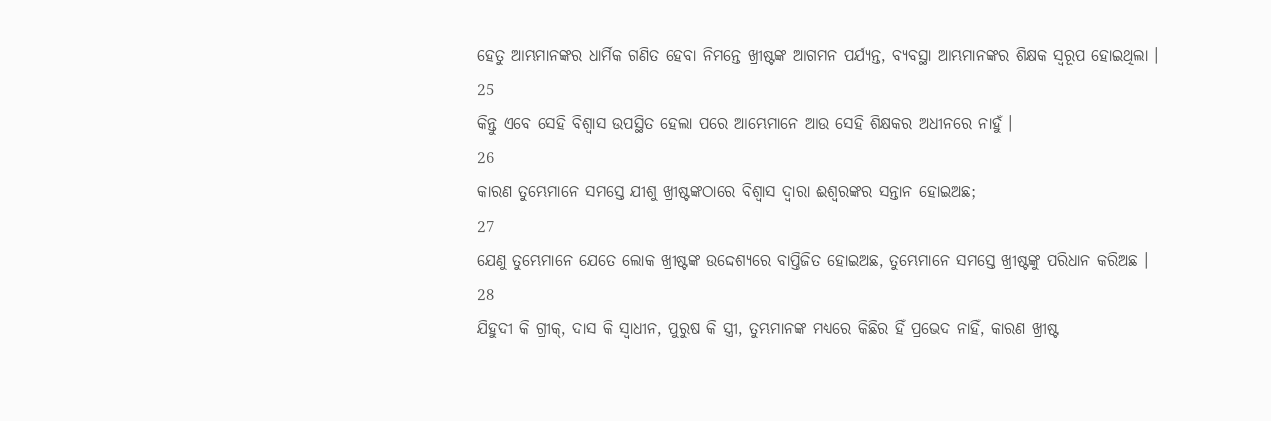ହେତୁ ଆମ୍ଭମାନଙ୍କର ଧାର୍ମିକ ଗଣିତ ହେବା ନିମନ୍ତେ ଖ୍ରୀଷ୍ଟଙ୍କ ଆଗମନ ପର୍ଯ୍ୟନ୍ତ, ବ୍ୟବସ୍ଥା ଆମ୍ଭମାନଙ୍କର ଶିକ୍ଷକ ସ୍ଵରୂପ ହୋଇଥିଲା ।
25
କିନ୍ତୁ ଏବେ ସେହି ବିଶ୍ଵାସ ଉପସ୍ଥିତ ହେଲା ପରେ ଆମ୍ଭେମାନେ ଆଉ ସେହି ଶିକ୍ଷକର ଅଧୀନରେ ନାହୁଁ ।
26
କାରଣ ତୁମ୍ଭେମାନେ ସମସ୍ତେ ଯୀଶୁ ଖ୍ରୀଷ୍ଟଙ୍କଠାରେ ବିଶ୍ଵାସ ଦ୍ଵାରା ଈଶ୍ଵରଙ୍କର ସନ୍ତାନ ହୋଇଅଛ;
27
ଯେଣୁ ତୁମ୍ଭେମାନେ ଯେତେ ଲୋକ ଖ୍ରୀଷ୍ଟଙ୍କ ଉଦ୍ଦେଶ୍ୟରେ ବାପ୍ତିଜିତ ହୋଇଅଛ, ତୁମ୍ଭେମାନେ ସମସ୍ତେ ଖ୍ରୀଷ୍ଟଙ୍କୁ ପରିଧାନ କରିଅଛ ।
28
ଯିହୁଦୀ କି ଗ୍ରୀକ୍, ଦାସ କି ସ୍ଵାଧୀନ, ପୁରୁଷ କି ସ୍ତ୍ରୀ, ତୁମ୍ଭମାନଙ୍କ ମଧ୍ୟରେ କିଛିର ହିଁ ପ୍ରଭେଦ ନାହିଁ, କାରଣ ଖ୍ରୀଷ୍ଟ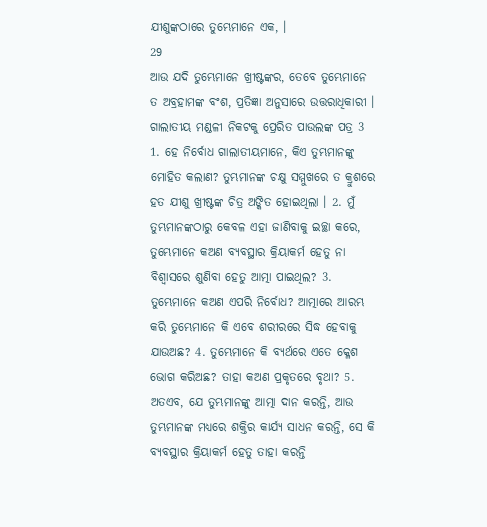ଯୀଶୁଙ୍କଠାରେ ତୁମ୍ଭେମାନେ ଏକ, ।
29
ଆଉ ଯଦି ତୁମ୍ଭେମାନେ ଖ୍ରୀଷ୍ଟଙ୍କର, ତେବେ ତୁମ୍ଭେମାନେ ତ ଅବ୍ରହାମଙ୍କ ବଂଶ, ପ୍ରତିଜ୍ଞା ଅନୁସାରେ ଉତ୍ତରାଧିକାରୀ ।
ଗାଲାତୀୟ ମଣ୍ଡଳୀ ନିକଟକୁ ପ୍ରେରିତ ପାଉଲଙ୍କ ପତ୍ର 3
1. ହେ ନିର୍ବୋଧ ଗାଲାତୀୟମାନେ, କିଏ ତୁମ୍ଭମାନଙ୍କୁ ମୋହିତ କଲାଣ? ତୁମ୍ଭମାନଙ୍କ ଚକ୍ଷୁ ସମ୍ମୁଖରେ ତ କ୍ରୁଶରେ ହତ ଯୀଶୁ ଖ୍ରୀଷ୍ଟଙ୍କ ଚିତ୍ର ଅଙ୍କିତ ହୋଇଥିଲା । 2. ମୁଁ ତୁମ୍ଭମାନଙ୍କଠାରୁ କେବଳ ଏହା ଜାଣିବାକୁ ଇଚ୍ଛା କରେ, ତୁମ୍ଭେମାନେ କଅଣ ବ୍ୟବସ୍ଥାର କ୍ରିୟାକର୍ମ ହେତୁ ନା ବିଶ୍ଵାସରେ ଶୁଣିବା ହେତୁ ଆତ୍ମା ପାଇଥିଲ? 3. ତୁମ୍ଭେମାନେ କଅଣ ଏପରି ନିର୍ବୋଧ? ଆତ୍ମାରେ ଆରମ୍ଭ କରି ତୁମ୍ଭେମାନେ କି ଏବେ ଶରୀରରେ ସିଦ୍ଧ ହେବାକୁ ଯାଉଅଛ? 4. ତୁମ୍ଭେମାନେ କି ବ୍ୟର୍ଥରେ ଏତେ କ୍ଳେଶ ଭୋଗ କରିଅଛ? ତାହା କଅଣ ପ୍ରକୃତରେ ବୃଥା? 5. ଅତଏବ, ଯେ ତୁମ୍ଭମାନଙ୍କୁ ଆତ୍ମା ଦାନ କରନ୍ତି, ଆଉ ତୁମ୍ଭମାନଙ୍କ ମଧ୍ୟରେ ଶକ୍ତିର କାର୍ଯ୍ୟ ସାଧନ କରନ୍ତି, ସେ କି ବ୍ୟବସ୍ଥାର କ୍ରିୟାକର୍ମ ହେତୁ ତାହା କରନ୍ତି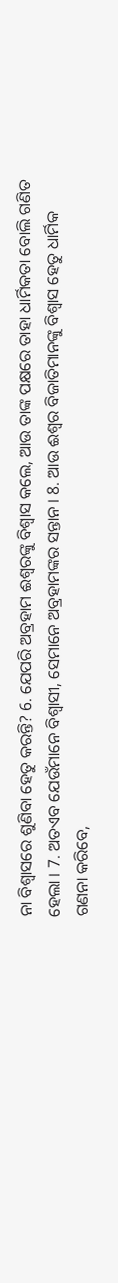ନା ବିଶ୍ଵାସରେ ଶୁଣିବା ହେତୁ କରନ୍ତି? 6. ଯେପରି ଅବ୍ରହାମ ଈଶ୍ଵରଙ୍କୁ ବିଶ୍ଵାସ କଲେ, ଆଉ ତାଙ୍କ ପକ୍ଷରେ ତାହା ଧାର୍ମିକତା ବୋଲି ଗଣିତ ହେଲା । 7. ଅତଏବ ଯେଉଁମାନେ ବିଶ୍ଵାସୀ, ସେମାନେ ଅବ୍ରହାମଙ୍କର ସନ୍ତାନ । 8. ଆଉ ଈଶ୍ଵର ବିଜାତିମାନଙ୍କୁ ବିଶ୍ଵାସ ହେତୁ ଧାର୍ମିକ ଗଣନା କରିବେ,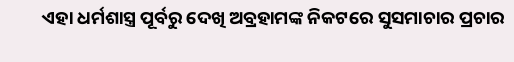ଏହା ଧର୍ମଶାସ୍ତ୍ର ପୂର୍ବରୁ ଦେଖି ଅବ୍ରହାମଙ୍କ ନିକଟରେ ସୁସମାଚାର ପ୍ରଚାର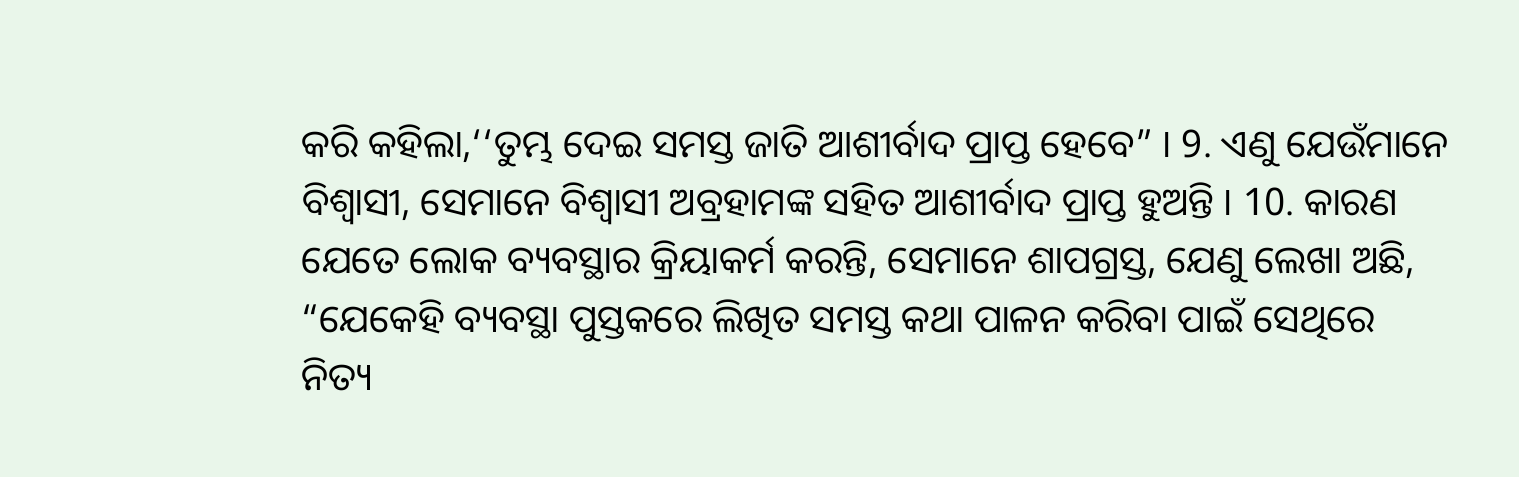କରି କହିଲା,‘‘ତୁମ୍ଭ ଦେଇ ସମସ୍ତ ଜାତି ଆଶୀର୍ବାଦ ପ୍ରାପ୍ତ ହେବେ” । 9. ଏଣୁ ଯେଉଁମାନେ ବିଶ୍ଵାସୀ, ସେମାନେ ବିଶ୍ଵାସୀ ଅବ୍ରହାମଙ୍କ ସହିତ ଆଶୀର୍ବାଦ ପ୍ରାପ୍ତ ହୁଅନ୍ତି । 10. କାରଣ ଯେତେ ଲୋକ ବ୍ୟବସ୍ଥାର କ୍ରିୟାକର୍ମ କରନ୍ତି, ସେମାନେ ଶାପଗ୍ରସ୍ତ, ଯେଣୁ ଲେଖା ଅଛି, “ଯେକେହି ବ୍ୟବସ୍ଥା ପୁସ୍ତକରେ ଲିଖିତ ସମସ୍ତ କଥା ପାଳନ କରିବା ପାଇଁ ସେଥିରେ ନିତ୍ୟ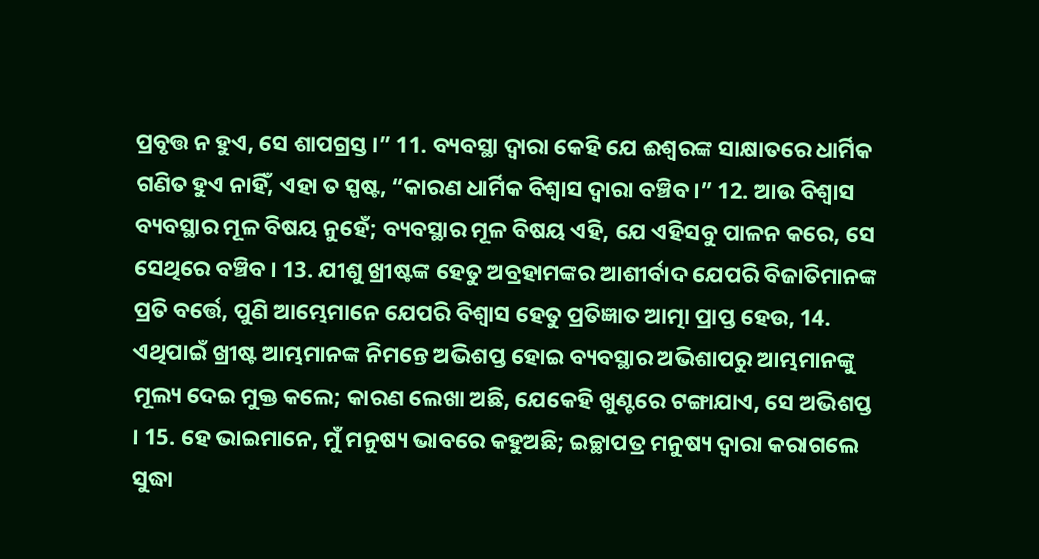ପ୍ରବୃତ୍ତ ନ ହୁଏ, ସେ ଶାପଗ୍ରସ୍ତ ।” 11. ବ୍ୟବସ୍ଥା ଦ୍ଵାରା କେହି ଯେ ଈଶ୍ଵରଙ୍କ ସାକ୍ଷାତରେ ଧାର୍ମିକ ଗଣିତ ହୁଏ ନାହିଁ, ଏହା ତ ସ୍ପଷ୍ଟ, “କାରଣ ଧାର୍ମିକ ବିଶ୍ଵାସ ଦ୍ଵାରା ବଞ୍ଚିବ ।” 12. ଆଉ ବିଶ୍ଵାସ ବ୍ୟବସ୍ଥାର ମୂଳ ବିଷୟ ନୁହେଁ; ବ୍ୟବସ୍ଥାର ମୂଳ ବିଷୟ ଏହି, ଯେ ଏହିସବୁ ପାଳନ କରେ, ସେ ସେଥିରେ ବଞ୍ଚିବ । 13. ଯୀଶୁ ଖ୍ରୀଷ୍ଟଙ୍କ ହେତୁ ଅବ୍ରହାମଙ୍କର ଆଶୀର୍ବାଦ ଯେପରି ବିଜାତିମାନଙ୍କ ପ୍ରତି ବର୍ତ୍ତେ, ପୁଣି ଆମ୍ଭେମାନେ ଯେପରି ବିଶ୍ଵାସ ହେତୁ ପ୍ରତିଜ୍ଞାତ ଆତ୍ମା ପ୍ରାପ୍ତ ହେଉ, 14. ଏଥିପାଇଁ ଖ୍ରୀଷ୍ଟ ଆମ୍ଭମାନଙ୍କ ନିମନ୍ତେ ଅଭିଶପ୍ତ ହୋଇ ବ୍ୟବସ୍ଥାର ଅଭିଶାପରୁ ଆମ୍ଭମାନଙ୍କୁ ମୂଲ୍ୟ ଦେଇ ମୁକ୍ତ କଲେ; କାରଣ ଲେଖା ଅଛି, ଯେକେହି ଖୁଣ୍ଟରେ ଟଙ୍ଗାଯାଏ, ସେ ଅଭିଶପ୍ତ । 15. ହେ ଭାଇମାନେ, ମୁଁ ମନୁଷ୍ୟ ଭାବରେ କହୁଅଛି; ଇଚ୍ଛାପତ୍ର ମନୁଷ୍ୟ ଦ୍ଵାରା କରାଗଲେ ସୁଦ୍ଧା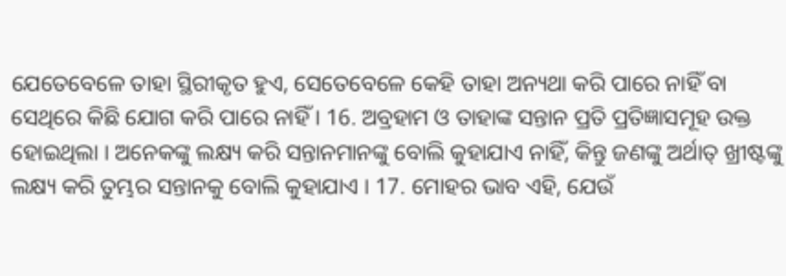ଯେତେବେଳେ ତାହା ସ୍ଥିରୀକୃତ ହୁଏ, ସେତେବେଳେ କେହି ତାହା ଅନ୍ୟଥା କରି ପାରେ ନାହିଁ ବା ସେଥିରେ କିଛି ଯୋଗ କରି ପାରେ ନାହିଁ । 16. ଅବ୍ରହାମ ଓ ତାହାଙ୍କ ସନ୍ତାନ ପ୍ରତି ପ୍ରତିଜ୍ଞାସମୂହ ଉକ୍ତ ହୋଇଥିଲା । ଅନେକଙ୍କୁ ଲକ୍ଷ୍ୟ କରି ସନ୍ତାନମାନଙ୍କୁ ବୋଲି କୁହାଯାଏ ନାହିଁ, କିନ୍ତୁ ଜଣଙ୍କୁ ଅର୍ଥାତ୍ ଖ୍ରୀଷ୍ଟଙ୍କୁ ଲକ୍ଷ୍ୟ କରି ତୁମ୍ଭର ସନ୍ତାନକୁ ବୋଲି କୁହାଯାଏ । 17. ମୋହର ଭାବ ଏହି, ଯେଉଁ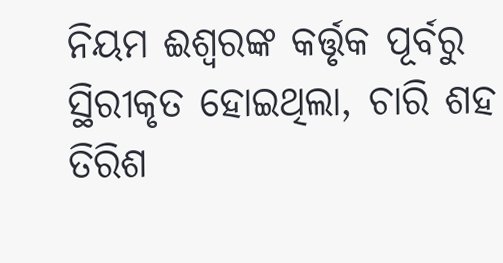ନିୟମ ଈଶ୍ଵରଙ୍କ କର୍ତ୍ତୃକ ପୂର୍ବରୁ ସ୍ଥିରୀକୃତ ହୋଇଥିଲା, ଚାରି ଶହ ତିରିଶ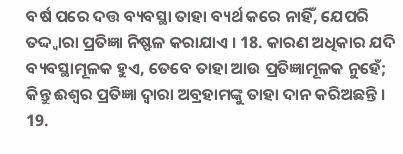ବର୍ଷ ପରେ ଦତ୍ତ ବ୍ୟବସ୍ଥା ତାହା ବ୍ୟର୍ଥ କରେ ନାହିଁ, ଯେପରି ତଦ୍ଦ୍ଵାରା ପ୍ରତିଜ୍ଞା ନିଷ୍ଫଳ କରାଯାଏ । 18. କାରଣ ଅଧିକାର ଯଦି ବ୍ୟବସ୍ଥାମୂଳକ ହୁଏ, ତେବେ ତାହା ଆଉ ପ୍ରତିଜ୍ଞାମୂଳକ ନୁହେଁ; କିନ୍ତୁ ଈଶ୍ଵର ପ୍ରତିଜ୍ଞା ଦ୍ଵାରା ଅବ୍ରହାମଙ୍କୁ ତାହା ଦାନ କରିଅଛନ୍ତି । 19.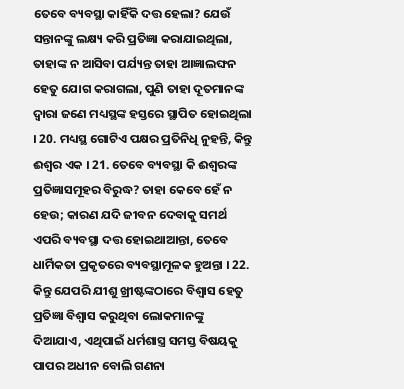ତେବେ ବ୍ୟବସ୍ଥା କାହିଁକି ଦତ୍ତ ହେଲା? ଯେଉଁ ସନ୍ତାନଙ୍କୁ ଲକ୍ଷ୍ୟ କରି ପ୍ରତିଜ୍ଞା କରାଯାଇଥିଲା, ତାହାଙ୍କ ନ ଆସିବା ପର୍ଯ୍ୟନ୍ତ ତାହା ଆଜ୍ଞାଲଙ୍ଘନ ହେତୁ ଯୋଗ କରାଗଲା, ପୁଣି ତାହା ଦୂତମାନଙ୍କ ଦ୍ଵାରା ଜଣେ ମଧ୍ୟସ୍ଥଙ୍କ ହସ୍ତରେ ସ୍ଥାପିତ ହୋଇଥିଲା । 20. ମଧ୍ୟସ୍ଥ ଗୋଟିଏ ପକ୍ଷର ପ୍ରତିନିଧି ନୁହନ୍ତି, କିନ୍ତୁ ଈଶ୍ଵର ଏକ । 21. ତେବେ ବ୍ୟବସ୍ଥା କି ଈଶ୍ଵରଙ୍କ ପ୍ରତିଜ୍ଞାସମୂହର ବିରୁଦ୍ଧ? ତାହା କେବେ ହେଁ ନ ହେଉ; କାରଣ ଯଦି ଜୀବନ ଦେବାକୁ ସମର୍ଥ ଏପରି ବ୍ୟବସ୍ଥା ଦତ୍ତ ହୋଇଥାଆନ୍ତା, ତେବେ ଧାର୍ମିକତା ପ୍ରକୃତରେ ବ୍ୟବସ୍ଥାମୂଳକ ହୁଅନ୍ତା । 22. କିନ୍ତୁ ଯେପରି ଯୀଶୁ ଖ୍ରୀଷ୍ଟଙ୍କଠାରେ ବିଶ୍ଵାସ ହେତୁ ପ୍ରତିଜ୍ଞା ବିଶ୍ଵାସ କରୁଥିବା ଲୋକମାନଙ୍କୁ ଦିଆଯାଏ, ଏଥିପାଇଁ ଧର୍ମଶାସ୍ତ୍ର ସମସ୍ତ ବିଷୟକୁ ପାପର ଅଧୀନ ବୋଲି ଗଣନା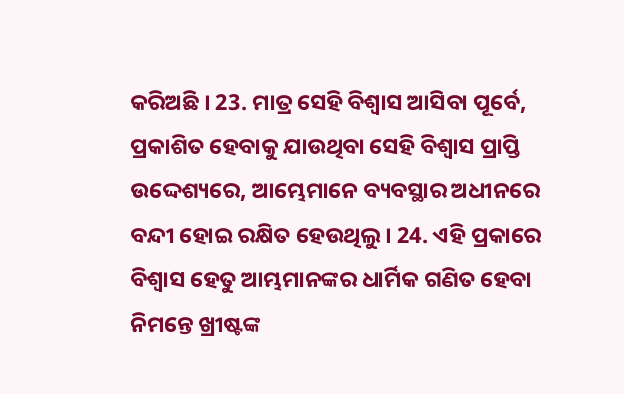କରିଅଛି । 23. ମାତ୍ର ସେହି ବିଶ୍ଵାସ ଆସିବା ପୂର୍ବେ, ପ୍ରକାଶିତ ହେବାକୁ ଯାଉଥିବା ସେହି ବିଶ୍ଵାସ ପ୍ରାପ୍ତି ଉଦ୍ଦେଶ୍ୟରେ, ଆମ୍ଭେମାନେ ବ୍ୟବସ୍ଥାର ଅଧୀନରେ ବନ୍ଦୀ ହୋଇ ରକ୍ଷିତ ହେଉଥିଲୁ । 24. ଏହି ପ୍ରକାରେ ବିଶ୍ଵାସ ହେତୁ ଆମ୍ଭମାନଙ୍କର ଧାର୍ମିକ ଗଣିତ ହେବା ନିମନ୍ତେ ଖ୍ରୀଷ୍ଟଙ୍କ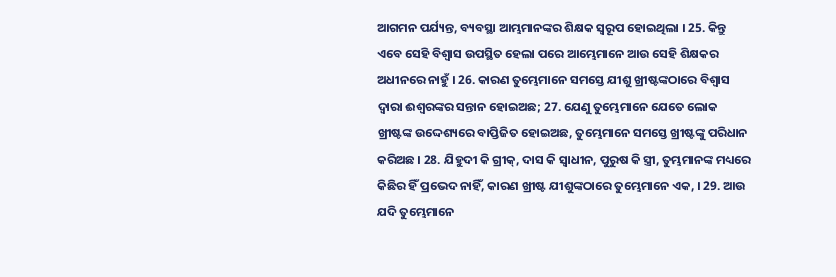ଆଗମନ ପର୍ଯ୍ୟନ୍ତ, ବ୍ୟବସ୍ଥା ଆମ୍ଭମାନଙ୍କର ଶିକ୍ଷକ ସ୍ଵରୂପ ହୋଇଥିଲା । 25. କିନ୍ତୁ ଏବେ ସେହି ବିଶ୍ଵାସ ଉପସ୍ଥିତ ହେଲା ପରେ ଆମ୍ଭେମାନେ ଆଉ ସେହି ଶିକ୍ଷକର ଅଧୀନରେ ନାହୁଁ । 26. କାରଣ ତୁମ୍ଭେମାନେ ସମସ୍ତେ ଯୀଶୁ ଖ୍ରୀଷ୍ଟଙ୍କଠାରେ ବିଶ୍ଵାସ ଦ୍ଵାରା ଈଶ୍ଵରଙ୍କର ସନ୍ତାନ ହୋଇଅଛ; 27. ଯେଣୁ ତୁମ୍ଭେମାନେ ଯେତେ ଲୋକ ଖ୍ରୀଷ୍ଟଙ୍କ ଉଦ୍ଦେଶ୍ୟରେ ବାପ୍ତିଜିତ ହୋଇଅଛ, ତୁମ୍ଭେମାନେ ସମସ୍ତେ ଖ୍ରୀଷ୍ଟଙ୍କୁ ପରିଧାନ କରିଅଛ । 28. ଯିହୁଦୀ କି ଗ୍ରୀକ୍, ଦାସ କି ସ୍ଵାଧୀନ, ପୁରୁଷ କି ସ୍ତ୍ରୀ, ତୁମ୍ଭମାନଙ୍କ ମଧ୍ୟରେ କିଛିର ହିଁ ପ୍ରଭେଦ ନାହିଁ, କାରଣ ଖ୍ରୀଷ୍ଟ ଯୀଶୁଙ୍କଠାରେ ତୁମ୍ଭେମାନେ ଏକ, । 29. ଆଉ ଯଦି ତୁମ୍ଭେମାନେ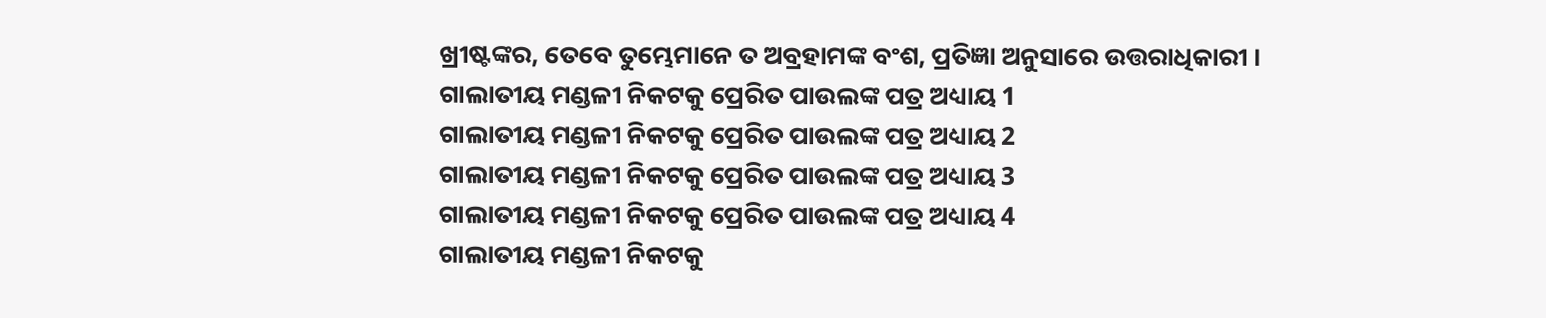ଖ୍ରୀଷ୍ଟଙ୍କର, ତେବେ ତୁମ୍ଭେମାନେ ତ ଅବ୍ରହାମଙ୍କ ବଂଶ, ପ୍ରତିଜ୍ଞା ଅନୁସାରେ ଉତ୍ତରାଧିକାରୀ ।
ଗାଲାତୀୟ ମଣ୍ଡଳୀ ନିକଟକୁ ପ୍ରେରିତ ପାଉଲଙ୍କ ପତ୍ର ଅଧ୍ୟାୟ 1
ଗାଲାତୀୟ ମଣ୍ଡଳୀ ନିକଟକୁ ପ୍ରେରିତ ପାଉଲଙ୍କ ପତ୍ର ଅଧ୍ୟାୟ 2
ଗାଲାତୀୟ ମଣ୍ଡଳୀ ନିକଟକୁ ପ୍ରେରିତ ପାଉଲଙ୍କ ପତ୍ର ଅଧ୍ୟାୟ 3
ଗାଲାତୀୟ ମଣ୍ଡଳୀ ନିକଟକୁ ପ୍ରେରିତ ପାଉଲଙ୍କ ପତ୍ର ଅଧ୍ୟାୟ 4
ଗାଲାତୀୟ ମଣ୍ଡଳୀ ନିକଟକୁ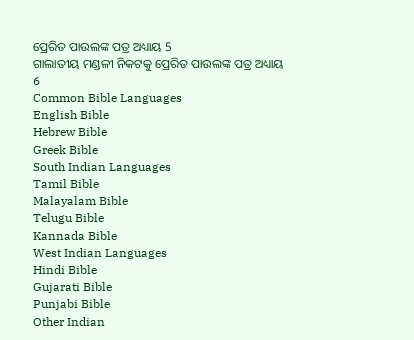ପ୍ରେରିତ ପାଉଲଙ୍କ ପତ୍ର ଅଧ୍ୟାୟ 5
ଗାଲାତୀୟ ମଣ୍ଡଳୀ ନିକଟକୁ ପ୍ରେରିତ ପାଉଲଙ୍କ ପତ୍ର ଅଧ୍ୟାୟ 6
Common Bible Languages
English Bible
Hebrew Bible
Greek Bible
South Indian Languages
Tamil Bible
Malayalam Bible
Telugu Bible
Kannada Bible
West Indian Languages
Hindi Bible
Gujarati Bible
Punjabi Bible
Other Indian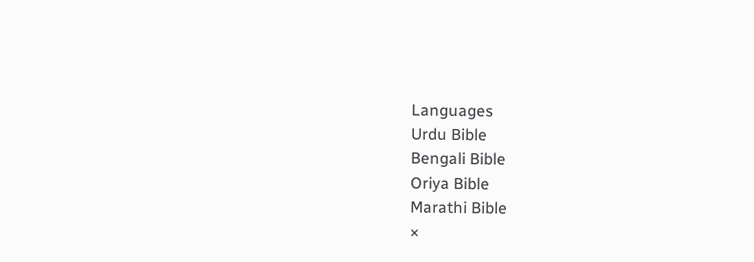Languages
Urdu Bible
Bengali Bible
Oriya Bible
Marathi Bible
×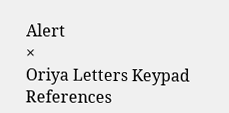Alert
×
Oriya Letters Keypad References